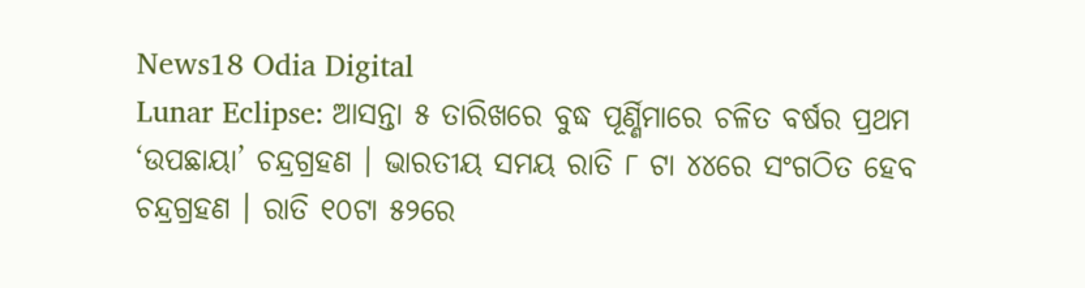News18 Odia Digital
Lunar Eclipse: ଆସନ୍ତା ୫ ତାରିଖରେ ବୁଦ୍ଧ ପୂର୍ଣ୍ଣିମାରେ ଚଳିତ ବର୍ଷର ପ୍ରଥମ ‘ଉପଛାୟା’ ଚନ୍ଦ୍ରଗ୍ରହଣ । ଭାରତୀୟ ସମୟ ରାତି ୮ ଟା ୪୪ରେ ସଂଗଠିତ ହେବ ଚନ୍ଦ୍ରଗ୍ରହଣ । ରାତି ୧୦ଟା ୫୨ରେ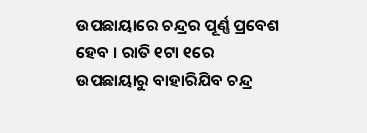ଉପଛାୟାରେ ଚନ୍ଦ୍ରର ପୂର୍ଣ୍ଣ ପ୍ରବେଶ ହେବ । ରାତି ୧ଟା ୧ରେ ଉପଛାୟାରୁ ବାହାରିଯିବ ଚନ୍ଦ୍ର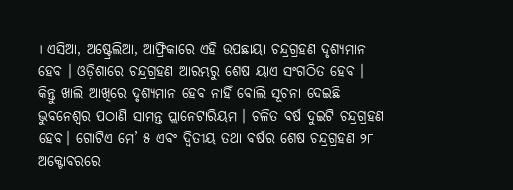। ଏସିଆ, ଅଷ୍ଟ୍ରେଲିଆ, ଆଫ୍ରିକାରେ ଏହି ଉପଛାୟା ଚନ୍ଦ୍ରଗ୍ରହଣ ଦୃଶ୍ୟମାନ ହେବ । ଓଡ଼ିଶାରେ ଚନ୍ଦ୍ରଗ୍ରହଣ ଆରମ୍ଭରୁ ଶେଷ ୟାଏ ସଂଗଠିତ ହେବ । କିନ୍ତୁ ଖାଲି ଆଖିରେ ଦୃଶ୍ୟମାନ ହେବ ନାହିଁ ବୋଲି ସୂଚନା ଦେଇଛି ଭୁବନେଶ୍ବର ପଠାଣି ସାମନ୍ତ ପ୍ଲାନେଟାରିୟମ । ଚଳିତ ବର୍ଷ ଦୁଇଟି ଚନ୍ଦ୍ରଗ୍ରହଣ ହେବ। ଗୋଟିଏ ମେ’ ୫ ଏବଂ ଦ୍ୱିତୀୟ ତଥା ବର୍ଷର ଶେଷ ଚନ୍ଦ୍ରଗ୍ରହଣ ୨୮ ଅକ୍ଟୋବରରେ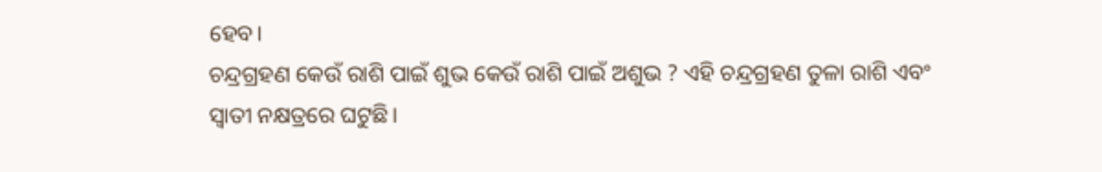ହେବ।
ଚନ୍ଦ୍ରଗ୍ରହଣ କେଉଁ ରାଶି ପାଇଁ ଶୁଭ କେଉଁ ରାଶି ପାଇଁ ଅଶୁଭ ? ଏହି ଚନ୍ଦ୍ରଗ୍ରହଣ ତୁଳା ରାଶି ଏବଂ ସ୍ବାତୀ ନକ୍ଷତ୍ରରେ ଘଟୁଛି।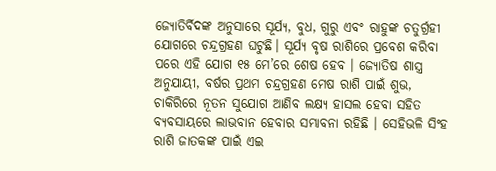ଜ୍ୟୋତିର୍ବିଦଙ୍କ ଅନୁସାରେ ସୂର୍ଯ୍ୟ, ବୁଧ, ଗୁରୁ ଏବଂ ରାହୁଙ୍କ ଚତୁର୍ଗ୍ରହୀ ଯୋଗରେ ଚନ୍ଦ୍ରଗ୍ରହଣ ଘଟୁଛି। ସୂର୍ଯ୍ୟ ବୃଷ ରାଶିରେ ପ୍ରବେଶ କରିବା ପରେ ଏହି ଯୋଗ ୧୫ ମେ’ରେ ଶେଷ ହେବ । ଜ୍ୟୋତିଷ ଶାସ୍ତ୍ର ଅନୁଯାୟୀ, ବର୍ଷର ପ୍ରଥମ ଚନ୍ଦ୍ରଗ୍ରହଣ ମେଷ ରାଶି ପାଇଁ ଶୁଭ, ଚାକିରିରେ ନୂତନ ସୁଯୋଗ ଆଣିବ ଲକ୍ଷ୍ୟ ହାସଲ ହେବା ସହିତ ବ୍ୟବସାୟରେ ଲାଭବାନ ହେବାର ସମ୍ଭାବନା ରହିଛି । ସେହିଭଳି ସିଂହ ରାଶି ଜାତକଙ୍କ ପାଇଁ ଏଇ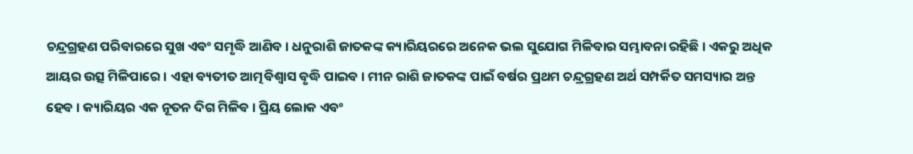ଚନ୍ଦ୍ରଗ୍ରହଣ ପରିବାରରେ ସୁଖ ଏବଂ ସମୃଦ୍ଧି ଆଣିବ। ଧନୁରାଶି ଜାତକଙ୍କ କ୍ୟାରିୟରରେ ଅନେକ ଭଲ ସୁଯୋଗ ମିଳିବାର ସମ୍ଭାବନା ରହିଛି। ଏକରୁ ଅଧିକ ଆୟର ଉତ୍ସ ମିଳିପାରେ । ଏହା ବ୍ୟତୀତ ଆତ୍ମବିଶ୍ୱାସ ବୃଦ୍ଧି ପାଇବ। ମୀନ ରାଶି ଜାତକଙ୍କ ପାଇଁ ବର୍ଷର ପ୍ରଥମ ଚନ୍ଦ୍ରଗ୍ରହଣ ଅର୍ଥ ସମ୍ପର୍କିତ ସମସ୍ୟାର ଅନ୍ତ ହେବ । କ୍ୟାରିୟର ଏକ ନୂତନ ଦିଗ ମିଳିବ। ପ୍ରିୟ ଲୋକ ଏବଂ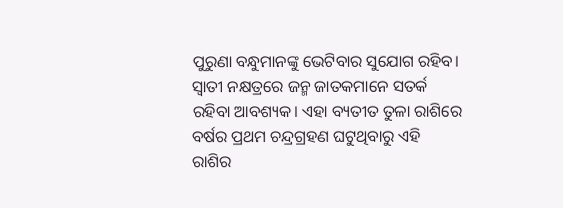ପୁରୁଣା ବନ୍ଧୁମାନଙ୍କୁ ଭେଟିବାର ସୁଯୋଗ ରହିବ। ସ୍ବାତୀ ନକ୍ଷତ୍ରରେ ଜନ୍ମ ଜାତକମାନେ ସତର୍କ ରହିବା ଆବଶ୍ୟକ। ଏହା ବ୍ୟତୀତ ତୁଳା ରାଶିରେ ବର୍ଷର ପ୍ରଥମ ଚନ୍ଦ୍ରଗ୍ରହଣ ଘଟୁଥିବାରୁ ଏହି ରାଶିର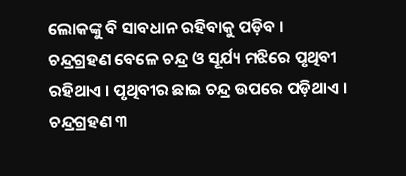ଲୋକଙ୍କୁ ବି ସାବଧାନ ରହିବାକୁ ପଡ଼ିବ ।
ଚନ୍ଦ୍ରଗ୍ରହଣ ବେଳେ ଚନ୍ଦ୍ର ଓ ସୂର୍ଯ୍ୟ ମଝିରେ ପୃଥିବୀ ରହିଥାଏ । ପୃଥିବୀର ଛାଇ ଚନ୍ଦ୍ର ଉପରେ ପଡ଼ିଥାଏ । ଚନ୍ଦ୍ରଗ୍ରହଣ ୩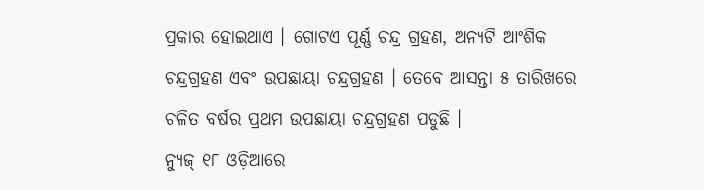ପ୍ରକାର ହୋଇଥାଏ । ଗୋଟଏ ପୂର୍ଣ୍ଣ ଚନ୍ଦ୍ର ଗ୍ରହଣ, ଅନ୍ୟଟି ଆଂଶିକ ଚନ୍ଦ୍ରଗ୍ରହଣ ଏବଂ ଉପଛାୟା ଚନ୍ଦ୍ରଗ୍ରହଣ । ତେବେ ଆସନ୍ତା ୫ ତାରିଖରେ ଚଳିତ ବର୍ଷର ପ୍ରଥମ ଉପଛାୟା ଚନ୍ଦ୍ରଗ୍ରହଣ ପଡୁଛି ।
ନ୍ୟୁଜ୍ ୧୮ ଓଡ଼ିଆରେ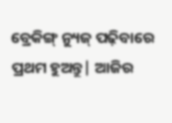ବ୍ରେକିଙ୍ଗ୍ ନ୍ୟୁଜ୍ ପଢ଼ିବାରେ ପ୍ରଥମ ହୁଅନ୍ତୁ| ଆଜିର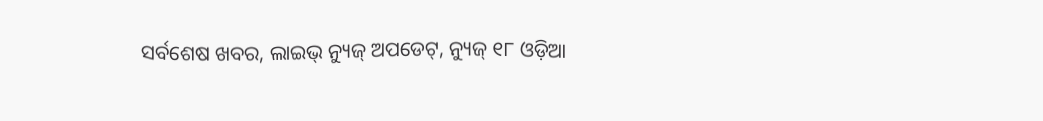ସର୍ବଶେଷ ଖବର, ଲାଇଭ୍ ନ୍ୟୁଜ୍ ଅପଡେଟ୍, ନ୍ୟୁଜ୍ ୧୮ ଓଡ଼ିଆ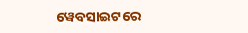ୱେବସାଇଟରେ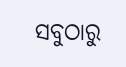ସବୁଠାରୁ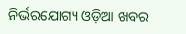ନିର୍ଭରଯୋଗ୍ୟ ଓଡ଼ିଆ ଖବର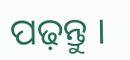ପଢ଼ନ୍ତୁ ।